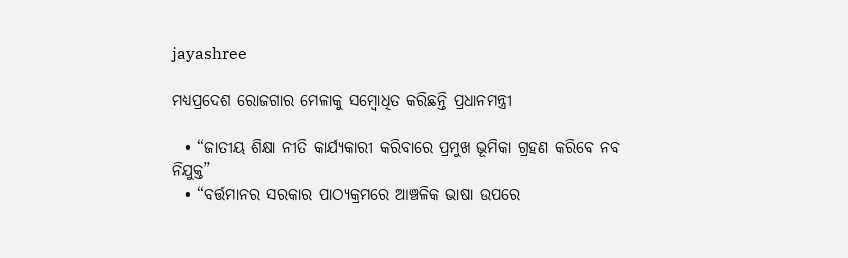jayashree

ମଧ୍ୟପ୍ରଦେଶ ରୋଜଗାର ମେଳାକୁ ସମ୍ବୋଧିତ କରିଛନ୍ତି ପ୍ରଧାନମନ୍ତ୍ରୀ

  • “ଜାତୀୟ ଶିକ୍ଷା ନୀତି କାର୍ଯ୍ୟକାରୀ କରିବାରେ ପ୍ରମୁଖ ଭୂମିକା ଗ୍ରହଣ କରିବେ ନବ ନିଯୁକ୍ତ”
  • “ବର୍ତ୍ତମାନର ସରକାର ପାଠ୍ୟକ୍ରମରେ ଆଞ୍ଚଳିକ ଭାଷା ଉପରେ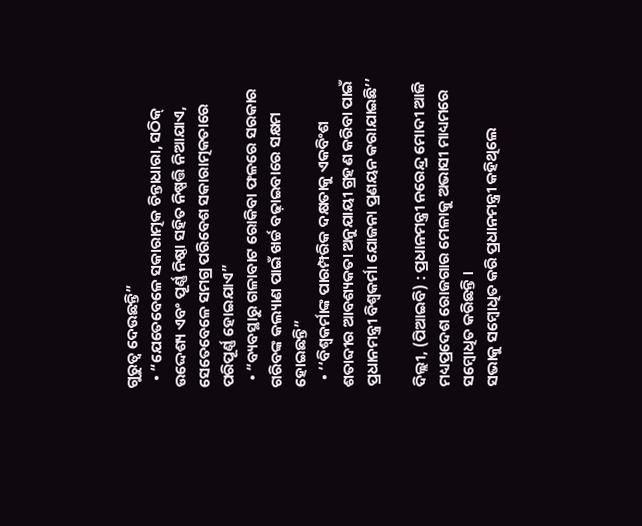ଗୁରୁତ୍ୱ ଦେଉଛନ୍ତି”
  • “ଯେତେବେଳେ ସକାରାତ୍ମକ ଚିନ୍ତାଧାରା, ସଠିକ୍ ଉଦ୍ଦେଶ୍ୟ ଏବଂ ପୂର୍ଣ୍ଣ ନିଷ୍ଠା ସହିତ ନିଷ୍ପତ୍ତି ନିଆଯାଏ, ସେତେବେଳେ ସମଗ୍ର ପରିବେଶ ସକାରାତ୍ମକତାରେ ପରିପୂର୍ଣ୍ଣ ହୋଇଯାଏ”
  • “ବ୍ୟବସ୍ଥାରୁ ଗଳାବାଟ ରୋକିବା ଫଳରେ ସରକାର ଗରିବଙ୍କ କଲ୍ୟାଣ ପାଇଁ ଖର୍ଚ୍ଚ ବଢ଼ାଇବାରେ ସକ୍ଷମ ହୋଇଛନ୍ତି”
  • ‘‘ବିଶ୍ୱକର୍ମାଙ୍କ ପାରମ୍ପରିକ ଦକ୍ଷତାକୁ ଏକବିଂଶ ଶତାବ୍ଦୀର ଆବଶ୍ୟକତା ଅନୁଯାୟୀ ଗ୍ରହଣ କରିବା ପାଇଁ ପ୍ରଧାନମନ୍ତ୍ରୀ ବିଶ୍ୱକର୍ମା ଯୋଜନା ପ୍ରଣୟନ କରାଯାଇଛି’’

ଦିଲ୍ଲୀ, (ପିଆଇବି) : ପ୍ରଧାନମନ୍ତ୍ରୀ ନରେନ୍ଦ୍ର ମୋଦୀ ଆଜି ମଧ୍ୟପ୍ରଦେଶ ରୋଜଗାର ମେଳାକୁ ଅଭାସୀ ମାଧ୍ୟମରେ ସମ୍ବୋଧିତ କରିଛନ୍ତି ।
ସଭାକୁ ସମ୍ବୋଧିତ କରି ପ୍ରଧାନମନ୍ତ୍ରୀ କହିଥିଲେ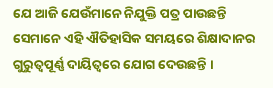ଯେ ଆଜି ଯେଉଁମାନେ ନିଯୁକ୍ତି ପତ୍ର ପାଉଛନ୍ତି ସେମାନେ ଏହି ଐତିହାସିକ ସମୟରେ ଶିକ୍ଷାଦାନର ଗୁରୁତ୍ୱପୂର୍ଣ୍ଣ ଦାୟିତ୍ୱରେ ଯୋଗ ଦେଉଛନ୍ତି ।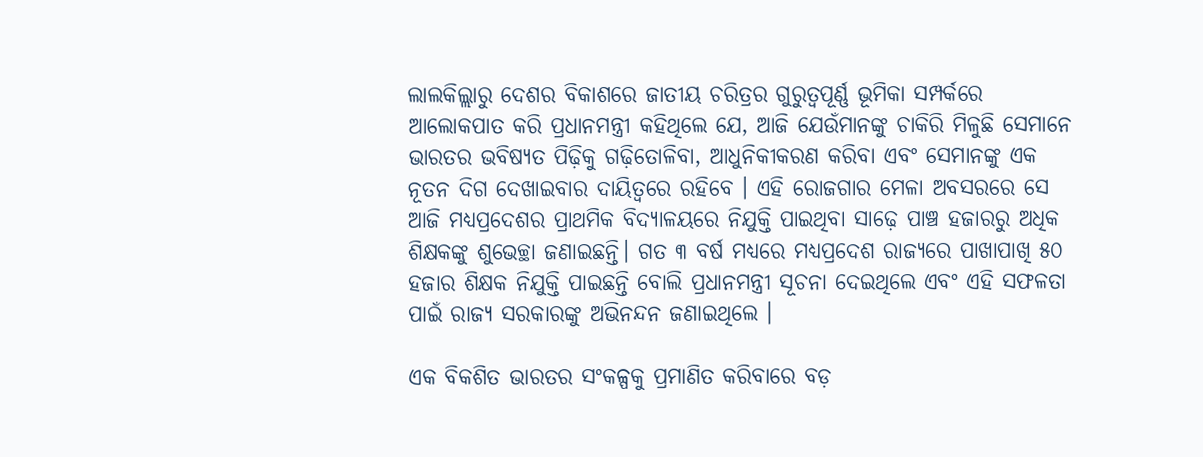ଲାଲକିଲ୍ଲାରୁ ଦେଶର ବିକାଶରେ ଜାତୀୟ ଚରିତ୍ରର ଗୁରୁତ୍ୱପୂର୍ଣ୍ଣ ଭୂମିକା ସମ୍ପର୍କରେ ଆଲୋକପାତ କରି ପ୍ରଧାନମନ୍ତ୍ରୀ କହିଥିଲେ ଯେ, ଆଜି ଯେଉଁମାନଙ୍କୁ ଚାକିରି ମିଳୁଛି ସେମାନେ ଭାରତର ଭବିଷ୍ୟତ ପିଢ଼ିକୁ ଗଢ଼ିତୋଳିବା, ଆଧୁନିକୀକରଣ କରିବା ଏବଂ ସେମାନଙ୍କୁ ଏକ ନୂତନ ଦିଗ ଦେଖାଇବାର ଦାୟିତ୍ୱରେ ରହିବେ । ଏହି ରୋଜଗାର ମେଳା ଅବସରରେ ସେ ଆଜି ମଧ୍ୟପ୍ରଦେଶର ପ୍ରାଥମିକ ବିଦ୍ୟାଳୟରେ ନିଯୁକ୍ତି ପାଇଥିବା ସାଢ଼େ ପାଞ୍ଚ ହଜାରରୁ ଅଧିକ ଶିକ୍ଷକଙ୍କୁ ଶୁଭେଚ୍ଛା ଜଣାଇଛନ୍ତି। ଗତ ୩ ବର୍ଷ ମଧ୍ୟରେ ମଧ୍ୟପ୍ରଦେଶ ରାଜ୍ୟରେ ପାଖାପାଖି ୫୦ ହଜାର ଶିକ୍ଷକ ନିଯୁକ୍ତି ପାଇଛନ୍ତି ବୋଲି ପ୍ରଧାନମନ୍ତ୍ରୀ ସୂଚନା ଦେଇଥିଲେ ଏବଂ ଏହି ସଫଳତା ପାଇଁ ରାଜ୍ୟ ସରକାରଙ୍କୁ ଅଭିନନ୍ଦନ ଜଣାଇଥିଲେ ।

ଏକ ବିକଶିତ ଭାରତର ସଂକଳ୍ପକୁ ପ୍ରମାଣିତ କରିବାରେ ବଡ଼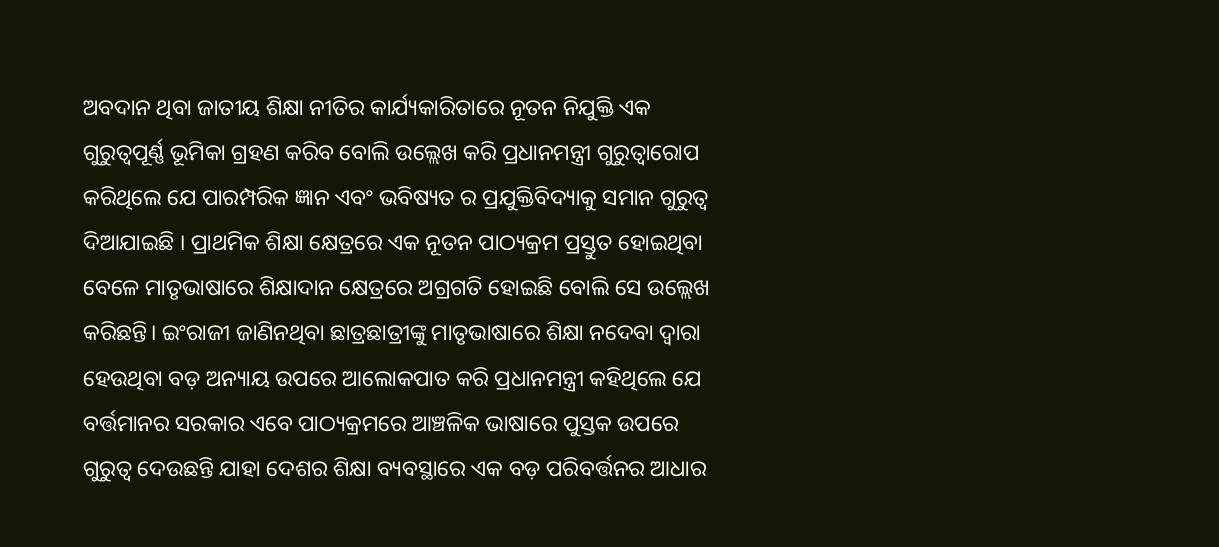ଅବଦାନ ଥିବା ଜାତୀୟ ଶିକ୍ଷା ନୀତିର କାର୍ଯ୍ୟକାରିତାରେ ନୂତନ ନିଯୁକ୍ତି ଏକ ଗୁରୁତ୍ୱପୂର୍ଣ୍ଣ ଭୂମିକା ଗ୍ରହଣ କରିବ ବୋଲି ଉଲ୍ଲେଖ କରି ପ୍ରଧାନମନ୍ତ୍ରୀ ଗୁରୁତ୍ୱାରୋପ କରିଥିଲେ ଯେ ପାରମ୍ପରିକ ଜ୍ଞାନ ଏବଂ ଭବିଷ୍ୟତ ର ପ୍ରଯୁକ୍ତିବିଦ୍ୟାକୁ ସମାନ ଗୁରୁତ୍ୱ ଦିଆଯାଇଛି । ପ୍ରାଥମିକ ଶିକ୍ଷା କ୍ଷେତ୍ରରେ ଏକ ନୂତନ ପାଠ୍ୟକ୍ରମ ପ୍ରସ୍ତୁତ ହୋଇଥିବା ବେଳେ ମାତୃଭାଷାରେ ଶିକ୍ଷାଦାନ କ୍ଷେତ୍ରରେ ଅଗ୍ରଗତି ହୋଇଛି ବୋଲି ସେ ଉଲ୍ଲେଖ କରିଛନ୍ତି। ଇଂରାଜୀ ଜାଣିନଥିବା ଛାତ୍ରଛାତ୍ରୀଙ୍କୁ ମାତୃଭାଷାରେ ଶିକ୍ଷା ନଦେବା ଦ୍ୱାରା ହେଉଥିବା ବଡ଼ ଅନ୍ୟାୟ ଉପରେ ଆଲୋକପାତ କରି ପ୍ରଧାନମନ୍ତ୍ରୀ କହିଥିଲେ ଯେ ବର୍ତ୍ତମାନର ସରକାର ଏବେ ପାଠ୍ୟକ୍ରମରେ ଆଞ୍ଚଳିକ ଭାଷାରେ ପୁସ୍ତକ ଉପରେ ଗୁରୁତ୍ୱ ଦେଉଛନ୍ତି ଯାହା ଦେଶର ଶିକ୍ଷା ବ୍ୟବସ୍ଥାରେ ଏକ ବଡ଼ ପରିବର୍ତ୍ତନର ଆଧାର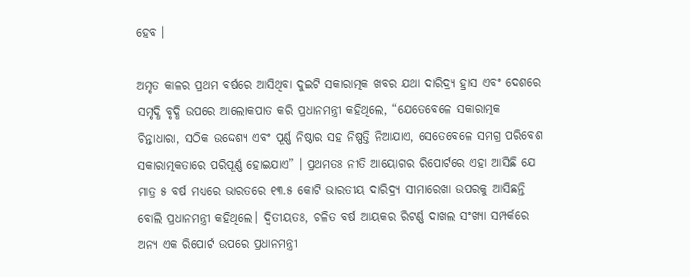ହେବ ।

ଅମୃତ କାଳର ପ୍ରଥମ ବର୍ଷରେ ଆସିଥିବା ଦୁଇଟି ସକାରାତ୍ମକ ଖବର ଯଥା ଦାରିଦ୍ର୍ୟ ହ୍ରାସ ଏବଂ ଦେଶରେ ସମୃଦ୍ଧି ବୃଦ୍ଧି ଉପରେ ଆଲୋକପାତ କରି ପ୍ରଧାନମନ୍ତ୍ରୀ କହିଥିଲେ, “ଯେତେବେଳେ ସକାରାତ୍ମକ ଚିନ୍ତାଧାରା, ସଠିକ ଉଦ୍ଦେଶ୍ୟ ଏବଂ ପୂର୍ଣ୍ଣ ନିଷ୍ଠାର ସହ ନିଷ୍ପତ୍ତି ନିଆଯାଏ, ସେତେବେଳେ ସମଗ୍ର ପରିବେଶ ସକାରାତ୍ମକତାରେ ପରିପୂର୍ଣ୍ଣ ହୋଇଯାଏ” । ପ୍ରଥମତଃ ନୀତି ଆୟୋଗର ରିପୋର୍ଟରେ ଏହା ଆସିଛି ଯେ ମାତ୍ର ୫ ବର୍ଷ ମଧ୍ୟରେ ଭାରତରେ ୧୩.୫ କୋଟି ଭାରତୀୟ ଦାରିଦ୍ର୍ୟ ସୀମାରେଖା ଉପରକୁ ଆସିଛନ୍ତି ବୋଲି ପ୍ରଧାନମନ୍ତ୍ରୀ କହିଥିଲେ। ଦ୍ବିତୀୟତଃ, ଚଳିତ ବର୍ଷ ଆୟକର ରିଟର୍ଣ୍ଣ ଦାଖଲ ସଂଖ୍ୟା ସମ୍ପର୍କରେ ଅନ୍ୟ ଏକ ରିପୋର୍ଟ ଉପରେ ପ୍ରଧାନମନ୍ତ୍ରୀ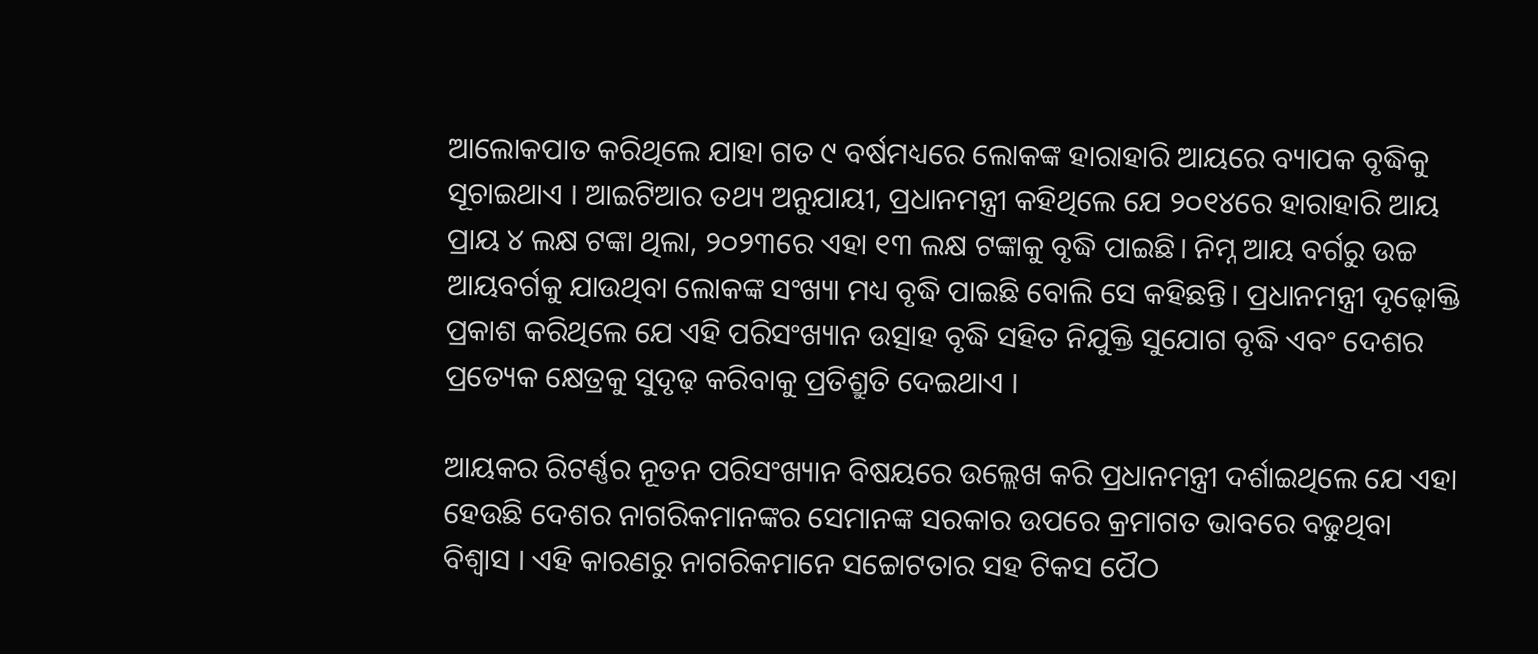ଆଲୋକପାତ କରିଥିଲେ ଯାହା ଗତ ୯ ବର୍ଷମଧ୍ୟରେ ଲୋକଙ୍କ ହାରାହାରି ଆୟରେ ବ୍ୟାପକ ବୃଦ୍ଧିକୁ ସୂଚାଇଥାଏ । ଆଇଟିଆର ତଥ୍ୟ ଅନୁଯାୟୀ, ପ୍ରଧାନମନ୍ତ୍ରୀ କହିଥିଲେ ଯେ ୨୦୧୪ରେ ହାରାହାରି ଆୟ ପ୍ରାୟ ୪ ଲକ୍ଷ ଟଙ୍କା ଥିଲା, ୨୦୨୩ରେ ଏହା ୧୩ ଲକ୍ଷ ଟଙ୍କାକୁ ବୃଦ୍ଧି ପାଇଛି। ନିମ୍ନ ଆୟ ବର୍ଗରୁ ଉଚ୍ଚ ଆୟବର୍ଗକୁ ଯାଉଥିବା ଲୋକଙ୍କ ସଂଖ୍ୟା ମଧ୍ୟ ବୃଦ୍ଧି ପାଇଛି ବୋଲି ସେ କହିଛନ୍ତି। ପ୍ରଧାନମନ୍ତ୍ରୀ ଦୃଢ଼ୋକ୍ତି ପ୍ରକାଶ କରିଥିଲେ ଯେ ଏହି ପରିସଂଖ୍ୟାନ ଉତ୍ସାହ ବୃଦ୍ଧି ସହିତ ନିଯୁକ୍ତି ସୁଯୋଗ ବୃଦ୍ଧି ଏବଂ ଦେଶର ପ୍ରତ୍ୟେକ କ୍ଷେତ୍ରକୁ ସୁଦୃଢ଼ କରିବାକୁ ପ୍ରତିଶ୍ରୁତି ଦେଇଥାଏ ।

ଆୟକର ରିଟର୍ଣ୍ଣର ନୂତନ ପରିସଂଖ୍ୟାନ ବିଷୟରେ ଉଲ୍ଲେଖ କରି ପ୍ରଧାନମନ୍ତ୍ରୀ ଦର୍ଶାଇଥିଲେ ଯେ ଏହା ହେଉଛି ଦେଶର ନାଗରିକମାନଙ୍କର ସେମାନଙ୍କ ସରକାର ଉପରେ କ୍ରମାଗତ ଭାବରେ ବଢୁଥିବା ବିଶ୍ୱାସ । ଏହି କାରଣରୁ ନାଗରିକମାନେ ସଚ୍ଚୋଟତାର ସହ ଟିକସ ପୈଠ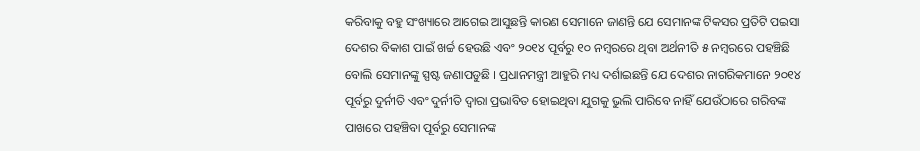କରିବାକୁ ବହୁ ସଂଖ୍ୟାରେ ଆଗେଇ ଆସୁଛନ୍ତି କାରଣ ସେମାନେ ଜାଣନ୍ତି ଯେ ସେମାନଙ୍କ ଟିକସର ପ୍ରତିଟି ପଇସା ଦେଶର ବିକାଶ ପାଇଁ ଖର୍ଚ୍ଚ ହେଉଛି ଏବଂ ୨୦୧୪ ପୂର୍ବରୁ ୧୦ ନମ୍ବରରେ ଥିବା ଅର୍ଥନୀତି ୫ ନମ୍ବରରେ ପହଞ୍ଚିଛି ବୋଲି ସେମାନଙ୍କୁ ସ୍ପଷ୍ଟ ଜଣାପଡୁଛି । ପ୍ରଧାନମନ୍ତ୍ରୀ ଆହୁରି ମଧ୍ୟ ଦର୍ଶାଇଛନ୍ତି ଯେ ଦେଶର ନାଗରିକମାନେ ୨୦୧୪ ପୂର୍ବରୁ ଦୁର୍ନୀତି ଏବଂ ଦୁର୍ନୀତି ଦ୍ୱାରା ପ୍ରଭାବିତ ହୋଇଥିବା ଯୁଗକୁ ଭୁଲି ପାରିବେ ନାହିଁ ଯେଉଁଠାରେ ଗରିବଙ୍କ ପାଖରେ ପହଞ୍ଚିବା ପୂର୍ବରୁ ସେମାନଙ୍କ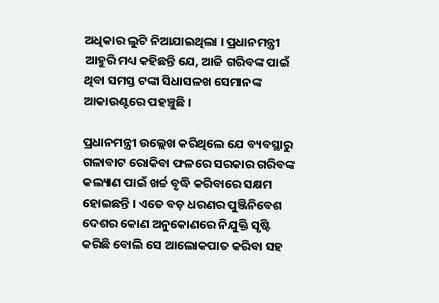ଅଧିକାର ଲୁଟି ନିଆଯାଇଥିଲା । ପ୍ରଧାନମନ୍ତ୍ରୀ ଆହୁରି ମଧ୍ୟ କହିଛନ୍ତି ଯେ, ଆଜି ଗରିବଙ୍କ ପାଇଁ ଥିବା ସମସ୍ତ ଟଙ୍କା ସିଧାସଳଖ ସେମାନଙ୍କ ଆକାଉଣ୍ଟରେ ପହଞ୍ଚୁଛି ।

ପ୍ରଧାନମନ୍ତ୍ରୀ ଉଲ୍ଲେଖ କରିଥିଲେ ଯେ ବ୍ୟବସ୍ଥାରୁ ଗଳାବାଟ ରୋକିବା ଫଳରେ ସରକାର ଗରିବଙ୍କ କଲ୍ୟାଣ ପାଇଁ ଖର୍ଚ୍ଚ ବୃଦ୍ଧି କରିବାରେ ସକ୍ଷମ ହୋଇଛନ୍ତି । ଏତେ ବଡ଼ ଧରଣର ପୁଞ୍ଜିନିବେଶ ଦେଶର କୋଣ ଅନୁକୋଣରେ ନିଯୁକ୍ତି ସୃଷ୍ଟି କରିଛି ବୋଲି ସେ ଆଲୋକପାତ କରିବା ସହ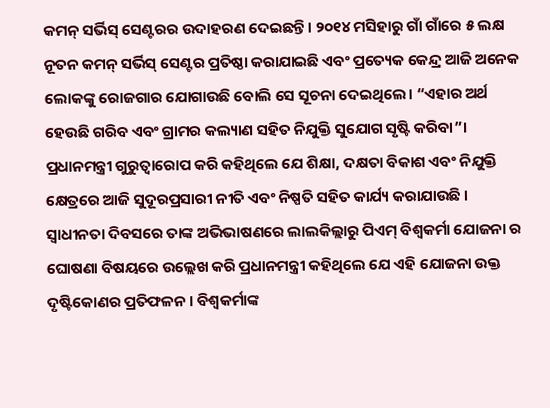କମନ୍ ସର୍ଭିସ୍ ସେଣ୍ଟରର ଉଦାହରଣ ଦେଇଛନ୍ତି। ୨୦୧୪ ମସିହାରୁ ଗାଁ ଗାଁରେ ୫ ଲକ୍ଷ ନୂତନ କମନ୍ ସର୍ଭିସ୍ ସେଣ୍ଟର ପ୍ରତିଷ୍ଠା କରାଯାଇଛି ଏବଂ ପ୍ରତ୍ୟେକ କେନ୍ଦ୍ର ଆଜି ଅନେକ ଲୋକଙ୍କୁ ରୋଜଗାର ଯୋଗାଉଛି ବୋଲି ସେ ସୂଚନା ଦେଇଥିଲେ। “ଏହାର ଅର୍ଥ ହେଉଛି ଗରିବ ଏବଂ ଗ୍ରାମର କଲ୍ୟାଣ ସହିତ ନିଯୁକ୍ତି ସୁଯୋଗ ସୃଷ୍ଟି କରିବା”।
ପ୍ରଧାନମନ୍ତ୍ରୀ ଗୁରୁତ୍ୱାରୋପ କରି କହିଥିଲେ ଯେ ଶିକ୍ଷା, ଦକ୍ଷତା ବିକାଶ ଏବଂ ନିଯୁକ୍ତି କ୍ଷେତ୍ରରେ ଆଜି ସୁଦୂରପ୍ରସାରୀ ନୀତି ଏବଂ ନିଷ୍ପତି ସହିତ କାର୍ଯ୍ୟ କରାଯାଉଛି । ସ୍ୱାଧୀନତା ଦିବସରେ ତାଙ୍କ ଅଭିଭାଷଣରେ ଲାଲକିଲ୍ଲାରୁ ପିଏମ୍ ବିଶ୍ୱକର୍ମା ଯୋଜନା ର ଘୋଷଣା ବିଷୟରେ ଉଲ୍ଲେଖ କରି ପ୍ରଧାନମନ୍ତ୍ରୀ କହିଥିଲେ ଯେ ଏହି ଯୋଜନା ଉକ୍ତ ଦୃଷ୍ଟିକୋଣର ପ୍ରତିଫଳନ । ବିଶ୍ୱକର୍ମାଙ୍କ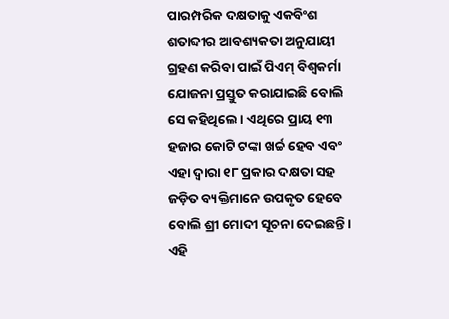ପାରମ୍ପରିକ ଦକ୍ଷତାକୁ ଏକବିଂଶ ଶତାବ୍ଦୀର ଆବଶ୍ୟକତା ଅନୁଯାୟୀ ଗ୍ରହଣ କରିବା ପାଇଁ ପିଏମ୍ ବିଶ୍ୱକର୍ମା ଯୋଜନା ପ୍ରସ୍ତୁତ କରାଯାଇଛି ବୋଲି ସେ କହିଥିଲେ । ଏଥିରେ ପ୍ରାୟ ୧୩ ହଜାର କୋଟି ଟଙ୍କା ଖର୍ଚ୍ଚ ହେବ ଏବଂ ଏହା ଦ୍ବାରା ୧୮ ପ୍ରକାର ଦକ୍ଷତା ସହ ଜଡ଼ିତ ବ୍ୟକ୍ତିମାନେ ଉପକୃତ ହେବେ ବୋଲି ଶ୍ରୀ ମୋଦୀ ସୂଚନା ଦେଇଛନ୍ତି । ଏହି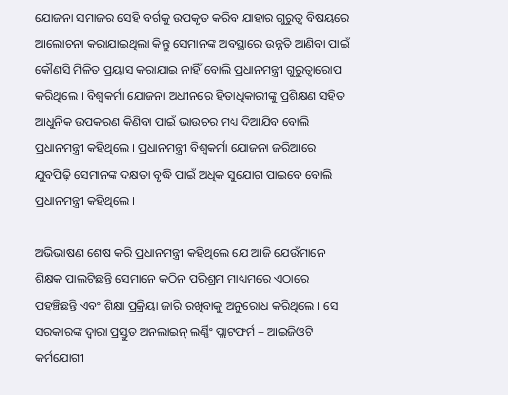ଯୋଜନା ସମାଜର ସେହି ବର୍ଗକୁ ଉପକୃତ କରିବ ଯାହାର ଗୁରୁତ୍ୱ ବିଷୟରେ ଆଲୋଚନା କରାଯାଇଥିଲା କିନ୍ତୁ ସେମାନଙ୍କ ଅବସ୍ଥାରେ ଉନ୍ନତି ଆଣିବା ପାଇଁ କୌଣସି ମିଳିତ ପ୍ରୟାସ କରାଯାଇ ନାହିଁ ବୋଲି ପ୍ରଧାନମନ୍ତ୍ରୀ ଗୁରୁତ୍ୱାରୋପ କରିଥିଲେ । ବିଶ୍ୱକର୍ମା ଯୋଜନା ଅଧୀନରେ ହିତାଧିକାରୀଙ୍କୁ ପ୍ରଶିକ୍ଷଣ ସହିତ ଆଧୁନିକ ଉପକରଣ କିଣିବା ପାଇଁ ଭାଉଚର ମଧ୍ୟ ଦିଆଯିବ ବୋଲି ପ୍ରଧାନମନ୍ତ୍ରୀ କହିଥିଲେ । ପ୍ରଧାନମନ୍ତ୍ରୀ ବିଶ୍ୱକର୍ମା ଯୋଜନା ଜରିଆରେ ଯୁବପିଢ଼ି ସେମାନଙ୍କ ଦକ୍ଷତା ବୃଦ୍ଧି ପାଇଁ ଅଧିକ ସୁଯୋଗ ପାଇବେ ବୋଲି ପ୍ରଧାନମନ୍ତ୍ରୀ କହିଥିଲେ ।

ଅଭିଭାଷଣ ଶେଷ କରି ପ୍ରଧାନମନ୍ତ୍ରୀ କହିଥିଲେ ଯେ ଆଜି ଯେଉଁମାନେ ଶିକ୍ଷକ ପାଲଟିଛନ୍ତି ସେମାନେ କଠିନ ପରିଶ୍ରମ ମାଧ୍ୟମରେ ଏଠାରେ ପହଞ୍ଚିଛନ୍ତି ଏବଂ ଶିକ୍ଷା ପ୍ରକ୍ରିୟା ଜାରି ରଖିବାକୁ ଅନୁରୋଧ କରିଥିଲେ । ସେ ସରକାରଙ୍କ ଦ୍ୱାରା ପ୍ରସ୍ତୁତ ଅନଲାଇନ୍ ଲର୍ଣ୍ଣିଂ ପ୍ଲାଟଫର୍ମ – ଆଇଜିଓଟି କର୍ମଯୋଗୀ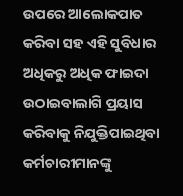ଉପରେ ଆଲୋକପାତ କରିବା ସହ ଏହି ସୁବିଧାର ଅଧିକରୁ ଅଧିକ ଫାଇଦା ଉଠାଇବାଲାଗି ପ୍ରୟାସ କରିବାକୁ ନିଯୁକ୍ତିପାଇଥିବା କର୍ମଚାରୀମାନଙ୍କୁ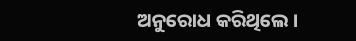ଅନୁରୋଧ କରିଥିଲେ ।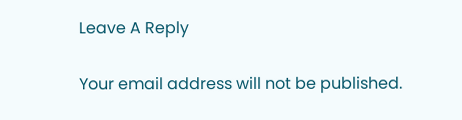Leave A Reply

Your email address will not be published.